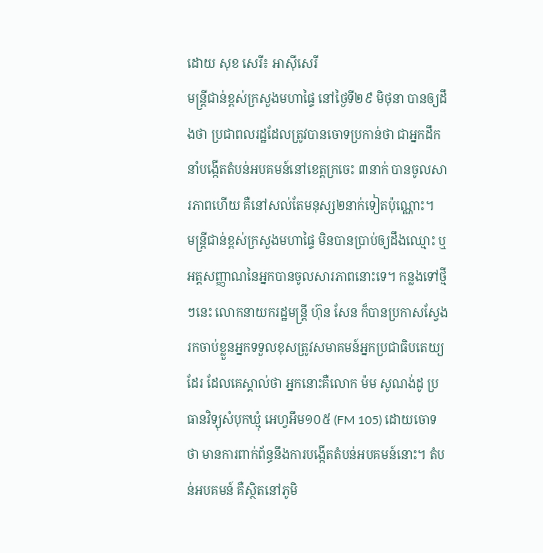ដោយ សុខ សេរី៖ អាស៊ីសេរី
មន្ត្រីជាន់ខ្ពស់ក្រសួងមហាផ្ទៃ នៅថ្ងៃទី២៩ មិថុនា បានឲ្យដឹងថា ប្រជាពលរដ្ឋដែលត្រូវបានចោទប្រកាន់ថា ជាអ្នកដឹកនាំបង្កើតតំបន់អបគមន៍នៅខេត្តក្រចេះ ៣នាក់ បានចូលសារភាពហើយ គឺនៅសល់តែមនុស្ស២នាក់ទៀតប៉ុណ្ណោះ។
មន្ត្រីជាន់ខ្ពស់ក្រសួងមហាផ្ទៃ មិនបានប្រាប់ឲ្យដឹងឈ្មោះ ឬអត្តសញ្ញាណនៃអ្នកបានចូលសារភាពនោះទេ។ កន្លងទៅថ្មីៗនេះ លោកនាយករដ្ឋមន្ត្រី ហ៊ុន សែន ក៏បានប្រកាសស្វែងរកចាប់ខ្លួនអ្នកទទួលខុសត្រូវសមាគមន៍អ្នកប្រជាធិបតេយ្យដែរ ដែលគេស្គាល់ថា អ្នកនោះគឺលោក ម៉ម សូណង់ដូ ប្រធានវិទ្យុសំបុកឃ្មុំ អេហ្វអឹម១០៥ (FM 105) ដោយចោទថា មានការពាក់ព័ន្ធនឹងការបង្កើតតំបន់អបគមន៍នោះ។ តំបន់អបគមន៍ គឺស្ថិតនៅភូមិ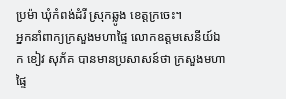ប្រម៉ា ឃុំកំពង់ដំរី ស្រុកឆ្លូង ខេត្តក្រចេះ។
អ្នកនាំពាក្យក្រសួងមហាផ្ទៃ លោកឧត្តមសេនីយ៍ឯក ខៀវ សុភ័គ បានមានប្រសាសន៍ថា ក្រសួងមហាផ្ទៃ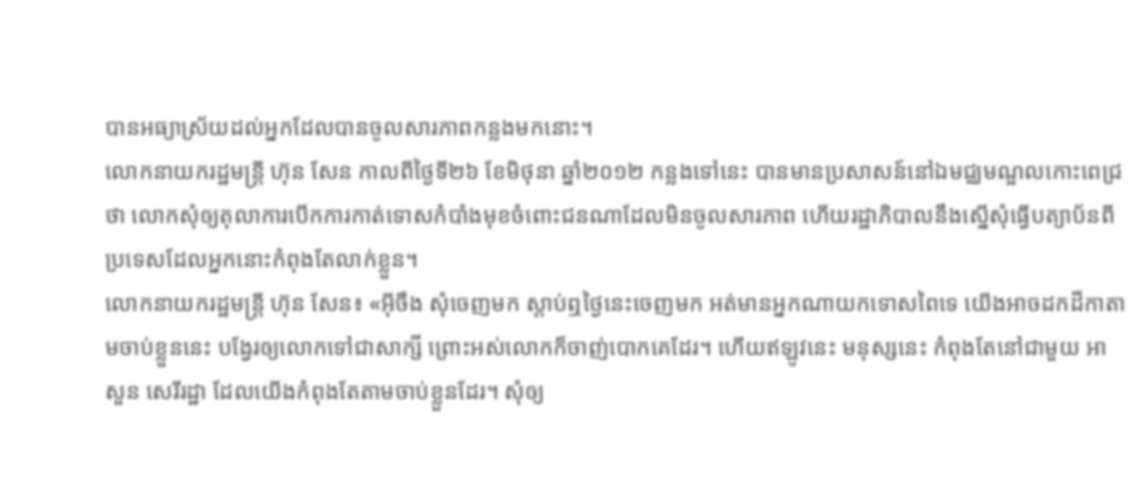បានអធ្យាស្រ័យដល់អ្នកដែលបានចូលសារភាពកន្លងមកនោះ។
លោកនាយករដ្ឋមន្ត្រី ហ៊ុន សែន កាលពីថ្ងៃទី២៦ ខែមិថុនា ឆ្នាំ២០១២ កន្លងទៅនេះ បានមានប្រសាសន៍នៅឯមជ្ឈមណ្ឌលកោះពេជ្រថា លោកសុំឲ្យតុលាការបើកការកាត់ទោសកំបាំងមុខចំពោះជនណាដែលមិនចូលសារភាព ហើយរដ្ឋាភិបាលនឹងស្នើសុំធ្វើបត្យាប័នពីប្រទេសដែលអ្នកនោះកំពុងតែលាក់ខ្លួន។
លោកនាយករដ្ឋមន្ត្រី ហ៊ុន សែន៖ «អ៊ីចឹង សុំចេញមក ស្តាប់ឮថ្ងៃនេះចេញមក អត់មានអ្នកណាយកទោសពៃទេ យើងអាចដកដីកាតាមចាប់ខ្លួននេះ បង្វែរឲ្យលោកទៅជាសាក្សី ព្រោះអស់លោកក៏ចាញ់បោកគេដែរ។ ហើយឥឡូវនេះ មនុស្សនេះ កំពុងតែនៅជាមួយ អា សួន សេរីរដ្ឋា ដែលយើងកំពុងតែតាមចាប់ខ្លួនដែរ។ សុំឲ្យ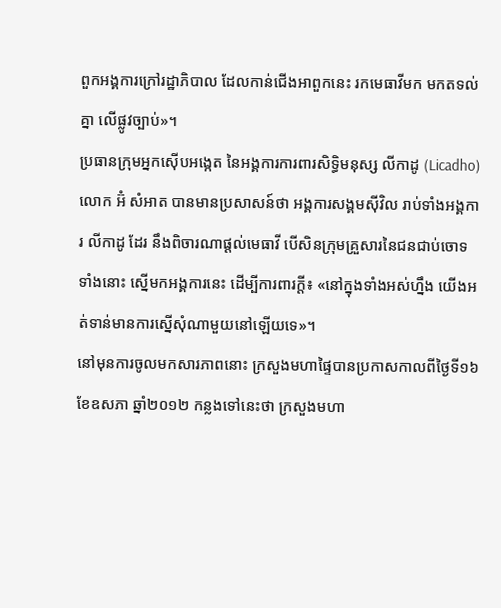ពួកអង្គការក្រៅរដ្ឋាភិបាល ដែលកាន់ជើងអាពួកនេះ រកមេធាវីមក មកតទល់គ្នា លើផ្លូវច្បាប់»។
ប្រធានក្រុមអ្នកស៊ើបអង្កេត នៃអង្គការការពារសិទ្ធិមនុស្ស លីកាដូ (Licadho) លោក អ៊ំ សំអាត បានមានប្រសាសន៍ថា អង្គការសង្គមស៊ីវិល រាប់ទាំងអង្គការ លីកាដូ ដែរ នឹងពិចារណាផ្តល់មេធាវី បើសិនក្រុមគ្រួសារនៃជនជាប់ចោទទាំងនោះ ស្នើមកអង្គការនេះ ដើម្បីការពារក្តី៖ «នៅក្នុងទាំងអស់ហ្នឹង យើងអត់ទាន់មានការស្នើសុំណាមួយនៅឡើយទេ»។
នៅមុនការចូលមកសារភាពនោះ ក្រសួងមហាផ្ទៃបានប្រកាសកាលពីថ្ងៃទី១៦ ខែឧសភា ឆ្នាំ២០១២ កន្លងទៅនេះថា ក្រសួងមហា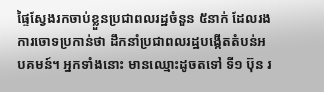ផ្ទៃស្វែងរកចាប់ខ្លួនប្រជាពលរដ្ឋចំនួន ៥នាក់ ដែលរងការចោទប្រកាន់ថា ដឹកនាំប្រជាពលរដ្ឋបង្កើតតំបន់អបគមន៍។ អ្នកទាំងនោះ មានឈ្មោះដូចតទៅ ទី១ ប៊ុន រ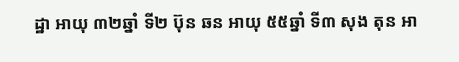ដ្ឋា អាយុ ៣២ឆ្នាំ ទី២ ប៊ុន ឆន អាយុ ៥៥ឆ្នាំ ទី៣ សុង តុន អា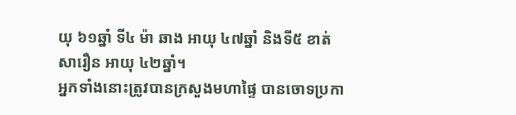យុ ៦១ឆ្នាំ ទី៤ ម៉ា ឆាង អាយុ ៤៧ឆ្នាំ និងទី៥ ខាត់ សារឿន អាយុ ៤២ឆ្នាំ។
អ្នកទាំងនោះត្រូវបានក្រសួងមហាផ្ទៃ បានចោទប្រកា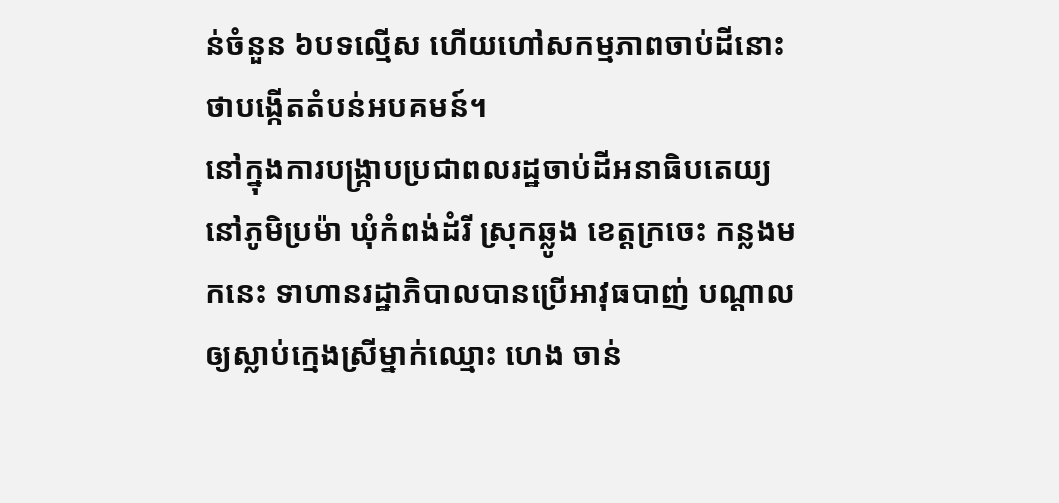ន់ចំនួន ៦បទល្មើស ហើយហៅសកម្មភាពចាប់ដីនោះថាបង្កើតតំបន់អបគមន៍។
នៅក្នុងការបង្ក្រាបប្រជាពលរដ្ឋចាប់ដីអនាធិបតេយ្យ នៅភូមិប្រម៉ា ឃុំកំពង់ដំរី ស្រុកឆ្លូង ខេត្តក្រចេះ កន្លងមកនេះ ទាហានរដ្ឋាភិបាលបានប្រើអាវុធបាញ់ បណ្ដាលឲ្យស្លាប់ក្មេងស្រីម្នាក់ឈ្មោះ ហេង ចាន់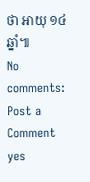ថា អាយុ ១៤ឆ្នាំ៕
No comments:
Post a Comment
yes